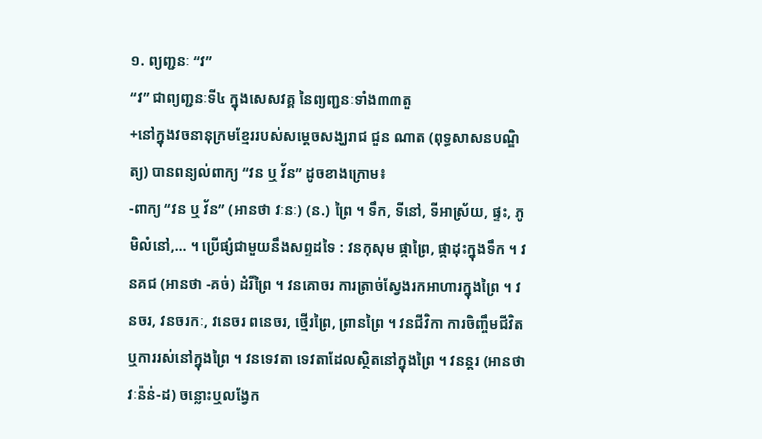១. ព្យញ្ជនៈ “វ”
“វ” ជាព្យញ្ជនៈទី៤ ក្នុងសេសវគ្គ នៃព្យញ្ជនៈទាំង៣៣តួ
+នៅក្នុងវចនានុក្រមខ្មែររបស់សម្តេចសង្ឃរាជ ជួន ណាត (ពុទ្ធសាសនបណ្ឌិត្យ) បានពន្យល់ពាក្យ “វន ឬ វ័ន” ដូចខាងក្រោម៖
-ពាក្យ “វន ឬ វ័ន” (អានថា វៈនៈ) (ន.) ព្រៃ ។ ទឹក, ទីនៅ, ទីអាស្រ័យ, ផ្ទះ, ភូមិលំនៅ,… ។ ប្រើផ្សំជាមួយនឹងសព្ទដទៃ : វនកុសុម ផ្កាព្រៃ, ផ្កាដុះក្នុងទឹក ។ វនគជ (អានថា -គច់) ដំរីព្រៃ ។ វនគោចរ ការត្រាច់ស្វែងរកអាហារក្នុងព្រៃ ។ វនចរ, វនចរកៈ, វនេចរ ពនេចរ, ថ្មើរព្រៃ, ព្រានព្រៃ ។ វនជីវិកា ការចិញ្ចឹមជីវិតឬការរស់នៅក្នុងព្រៃ ។ វនទេវតា ទេវតាដែលស្ថិតនៅក្នុងព្រៃ ។ វនន្តរ (អានថា វៈន៉ន់-ដ) ចន្លោះឬលង្វែក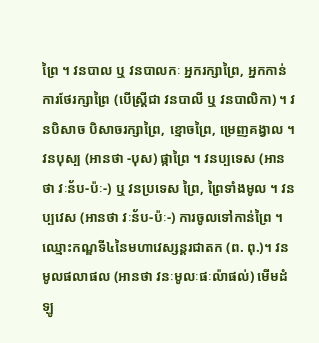ព្រៃ ។ វនបាល ឬ វនបាលកៈ អ្នករក្សាព្រៃ, អ្នកកាន់ការថែរក្សាព្រៃ (បើស្រ្តីជា វនបាលី ឬ វនបាលិកា) ។ វនបិសាច បិសាចរក្សាព្រៃ, ខ្មោចព្រៃ, ម្រេញគង្វាល ។ វនបុស្ប (អានថា -បុស) ផ្កាព្រៃ ។ វនប្បទេស (អានថា វៈន័ប-ប៉ៈ-) ឬ វនប្រទេស ព្រៃ, ព្រៃទាំងមូល ។ វនប្បវេស (អានថា វៈន័ប-ប៉ៈ-) ការចូលទៅកាន់ព្រៃ ។ ឈ្មោះកណ្ឌទី៤នៃមហាវេស្សន្តរជាតក (ព. ពុ.)។ វនមូលផលាផល (អានថា វនៈមូលៈផៈល៉ាផល់) មើមដំឡូ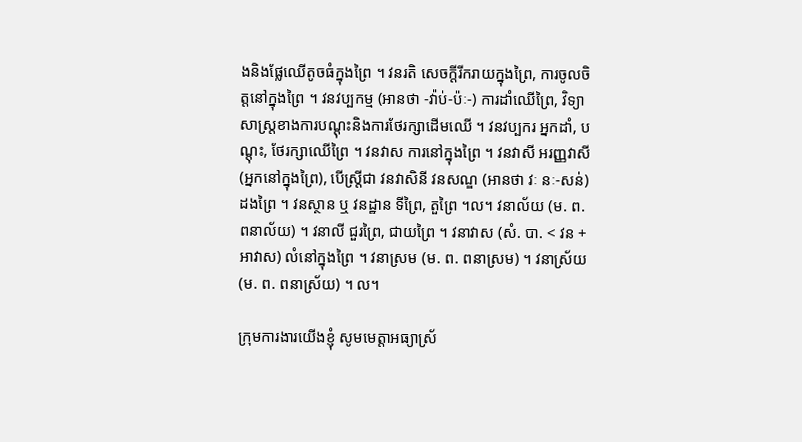ងនិងផ្លែឈើតូចធំក្នុងព្រៃ ។ វនរតិ សេចក្ដីរីករាយក្នុងព្រៃ, ការចូលចិត្តនៅក្នុងព្រៃ ។ វនវប្បកម្ម (អានថា -វ៉ាប់-ប៉ៈ-) ការដាំឈើព្រៃ, វិទ្យាសាស្រ្តខាងការបណ្ដុះនិងការថែរក្សាដើមឈើ ។ វនវប្បករ អ្នកដាំ, បណ្តុះ, ថែរក្សាឈើព្រៃ ។ វនវាស ការនៅក្នុងព្រៃ ។ វនវាសី អរញ្ញវាសី (អ្នកនៅក្នុងព្រៃ), បើស្រ្តីជា វនវាសិនី វនសណ្ឌ (អានថា វៈ នៈ-សន់) ដងព្រៃ ។ វនស្ថាន ឬ វនដ្ឋាន ទីព្រៃ, តួព្រៃ ។ល។ វនាល័យ (ម. ព. ពនាល័យ) ។ វនាលី ជួរព្រៃ, ជាយព្រៃ ។ វនាវាស (សំ. បា. < វន + អាវាស) លំនៅក្នុងព្រៃ ។ វនាស្រម (ម. ព. ពនាស្រម) ។ វនាស្រ័យ (ម. ព. ពនាស្រ័យ) ។ ល។

ក្រុមការងារយើងខ្ញុំ សូមមេត្តាអធ្យាស្រ័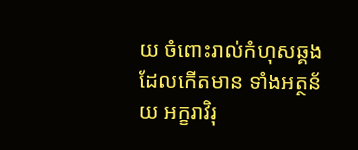យ ចំពោះរាល់កំហុសឆ្គងដែលកើតមាន ទាំងអត្ថន័យ អក្ខរាវិរុ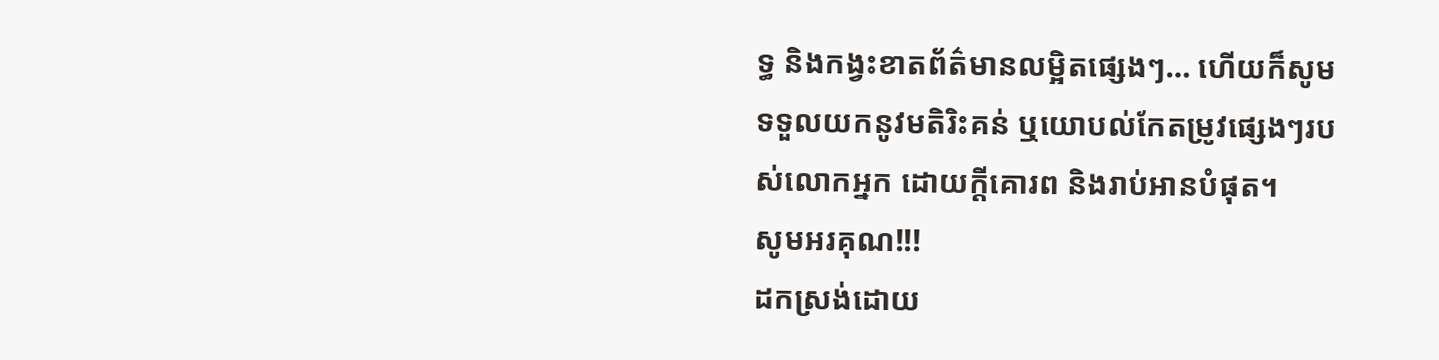ទ្ធ និងកង្វះខាតព័ត៌មានលម្អិតផ្សេងៗ… ហើយក៏សូមទទួលយកនូវមតិរិះគន់ ឬយោបល់កែតម្រូវផ្សេងៗរបស់លោកអ្នក ដោយក្តីគោរព និងរាប់អានបំផុត។
សូមអរគុណ!!!
ដកស្រង់ដោយ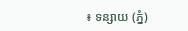៖ ទន្សាយ (ភ្នំ)